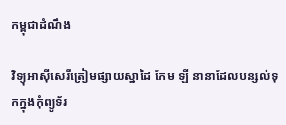កម្ពុជាដំណឹង

វិទ្យុអាស៊ីសេរីត្រៀមផ្សាយស្នាដៃ កែម ឡី នានាដែលបន្សល់ទុកក្នុងកុំព្យូទ័រ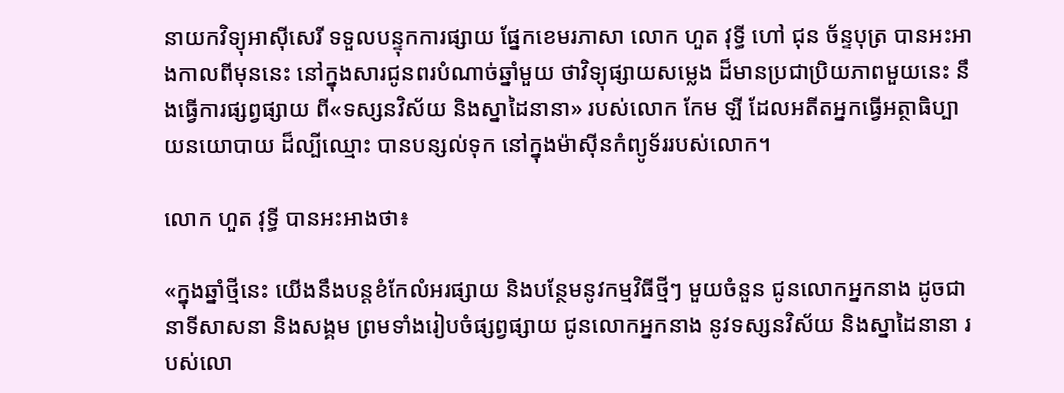នាយកវិទ្យុអាស៊ីសេរី ទទួលបន្ទុកការផ្សាយ ផ្នែកខេមរភាសា លោក ហួត វុទ្ធី ហៅ ជុន ច័ន្ទបុត្រ បានអះអាងកាលពីមុននេះ នៅក្នុងសារជូនពរបំណាច់ឆ្នាំមួយ ថាវិទ្យុផ្សាយសម្លេង ដ៏មានប្រជាប្រិយភាពមួយនេះ នឹងធ្វើការផ្សព្វផ្សាយ ពី«ទស្សនវិស័យ និងស្នាដៃនានា» របស់លោក កែម ឡី ដែលអតីតអ្នកធ្វើអត្ថាធិប្បាយនយោបាយ ដ៏ល្បីឈ្មោះ បានបន្សល់ទុក នៅក្នុងម៉ាស៊ីនកំព្យូទ័ររបស់លោក។

លោក ហួត វុទ្ធី បានអះអាងថា៖

«ក្នុងឆ្នាំថ្មីនេះ យើងនឹងបន្តខំកែលំអរផ្សាយ និងបន្ថែមនូវកម្មវិធីថ្មីៗ មួយចំនួន ជូនលោកអ្នកនាង ដូចជានាទីសាសនា និងសង្គម ព្រមទាំងរៀបចំផ្សព្វផ្សាយ ជូនលោកអ្នកនាង នូវទស្សនវិស័យ និងស្នាដៃនានា របស់លោ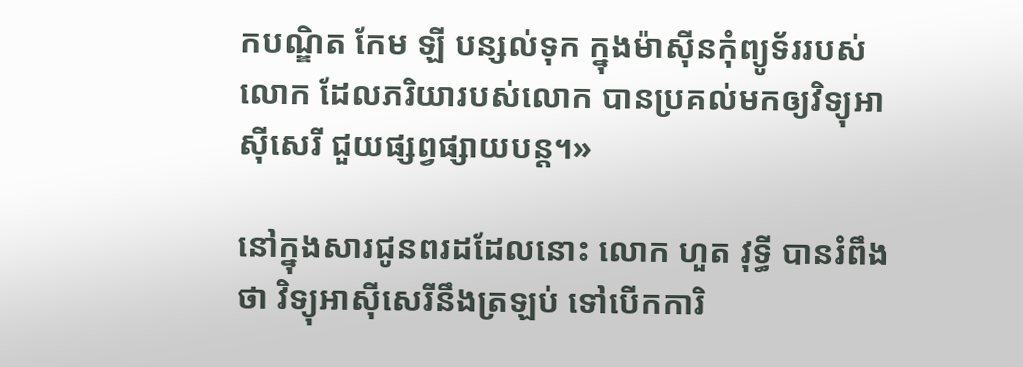កបណ្ឌិត កែម ឡី បន្សល់ទុក ក្នុងម៉ាស៊ីនកុំព្យូទ័ររបស់លោក ដែលភរិយារបស់លោក បានប្រគល់មកឲ្យវិទ្យុអាស៊ីសេរី ជួយផ្សព្វផ្សាយបន្ត។»

នៅក្នុងសារជូនពរដដែលនោះ លោក ហួត វុទ្ធី បានរំពឹងថា វិទ្យុអាស៊ីសេរីនឹងត្រឡប់ ទៅបើកការិ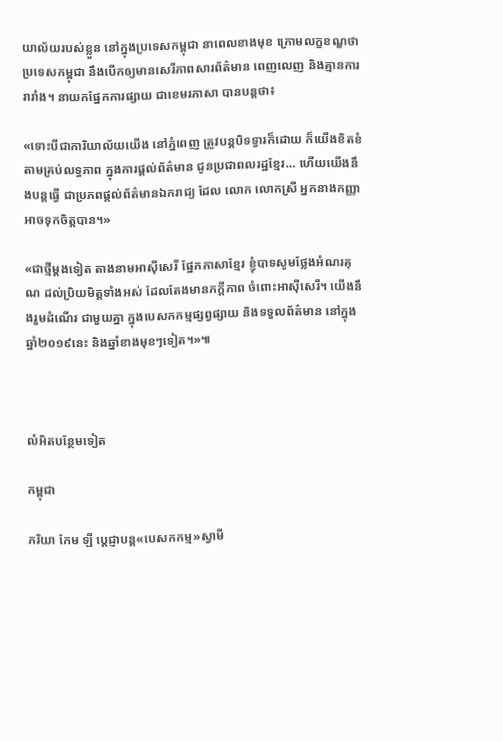យាល័យរបស់ខ្លួន នៅក្នុងប្រទេសកម្ពុជា នាពេលខាងមុខ ក្រោមលក្ខខណ្ឌថា ប្រទេសកម្ពុជា នឹងបើកឲ្យមានសេរីភាពសារព័ត៌មាន ពេញលេញ និងគ្មានការរារាំង។ នាយកផ្នែកការផ្សាយ ជាខេមរភាសា បានបន្តថា៖

«ទោះបីជាការិយាល័យយើង នៅភ្នំពេញ ត្រូវបន្តបិទទ្វារក៏ដោយ ក៏យើងខិតខំតាមគ្រប់លទ្ធភាព ក្នុងការផ្តល់ព័ត៌មាន ជូនប្រជាពលរដ្ឋខ្មែរ… ហើយយើងនឹងបន្តធ្វើ ជាប្រភពផ្តល់ព័ត៌មានឯករាជ្យ ដែល លោក លោកស្រី អ្នកនាងកញ្ញា អាចទុកចិត្តបាន។»

«ជាថ្មីម្តងទៀត តាងនាមអាស៊ីសេរី ផ្នែកភាសាខ្មែរ ខ្ញុំបាទសូមថ្លែងអំណរគុណ ដល់ប្រិយមិត្តទាំងអស់ ដែលតែងមានភក្តីភាព ចំពោះអាស៊ីសេរី។ យើងនឹងរួមដំណើរ ជាមួយគ្នា ក្នុងបេសកកម្មផ្សព្វផ្សាយ និងទទួលព័ត៌មាន នៅក្នុងឆ្នាំ២០១៩នេះ និងឆ្នាំខាងមុខៗទៀត។»៕



លំអិតបន្ថែមទៀត

កម្ពុជា

ភរិយា កែម ឡី ប្ដេជ្ញាបន្ត«បេសកកម្ម»ស្វាមី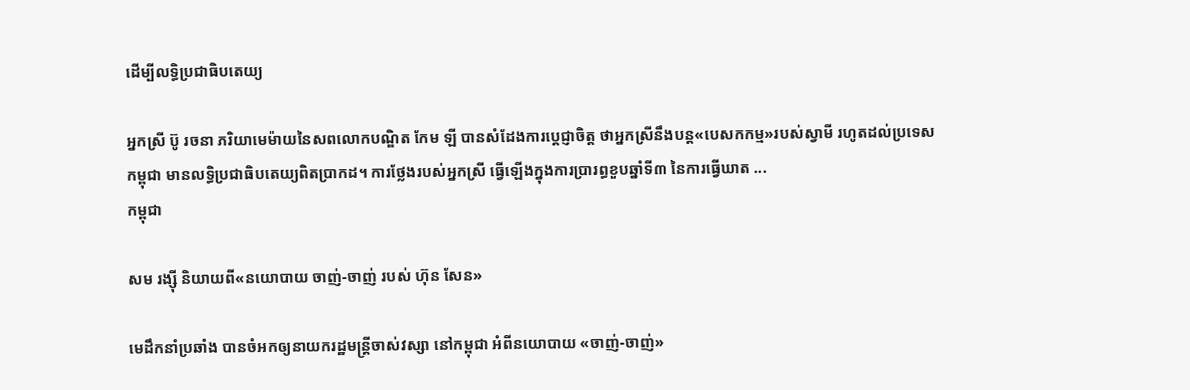ដើម្បីលទ្ធិប្រជាធិបតេយ្យ

អ្នកស្រី ប៊ូ រចនា ភរិយាមេម៉ាយនៃសពលោកបណ្ឌិត កែម ឡី បានសំដែងការប្ដេជ្ញាចិត្ត ថាអ្នកស្រីនឹងបន្ត«បេសកកម្ម»របស់ស្វាមី រហូតដល់ប្រទេសកម្ពុជា មានលទ្ធិប្រជាធិបតេយ្យពិតប្រាកដ។ ការថ្លែងរបស់អ្នកស្រី ធ្វើឡើងក្នុងការប្រារព្ធខួបឆ្នាំទី៣ នៃការធ្វើឃាត ...
កម្ពុជា

សម រង្ស៊ី និយាយពី«នយោបាយ ចាញ់-ចាញ់ របស់ ហ៊ុន សែន»

មេដឹកនាំប្រឆាំង បានចំអកឲ្យនាយករដ្ឋមន្ត្រីចាស់វស្សា នៅកម្ពុជា អំពីនយោបាយ «ចាញ់-ចាញ់»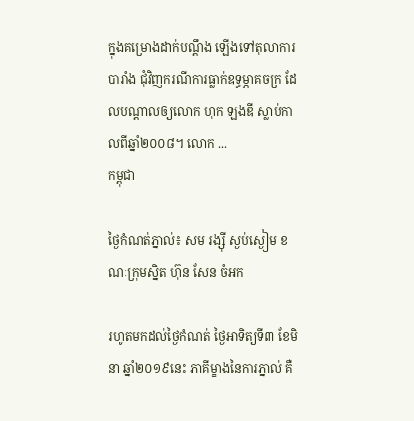ក្នុងគម្រោងដាក់បណ្ដឹង ឡើងទៅតុលាការបារាំង ជុំវិញករណីការធ្លាក់ឧទ្ធម្ភាគចក្រ ដែលបណ្ដាលឲ្យលោក ហុក ឡងឌី ស្លាប់កាលពីឆ្នាំ២០០៨។ លោក ...
កម្ពុជា

ថ្ងៃកំណត់ភ្នាល់៖ សម រង្ស៊ី ស្ងប់ស្ងៀម ខណៈក្រុមស្និត ហ៊ុន សែន ចំអក

រហូតមកដល់ថ្ងៃកំណត់ ថ្ងៃអាទិត្យទី៣ ខែមិនា ឆ្នាំ២០១៩នេះ ភាគីម្ខាងនៃការភ្នាល់ គឺ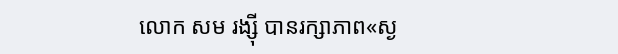លោក សម រង្ស៊ី បានរក្សាភាព«ស្ង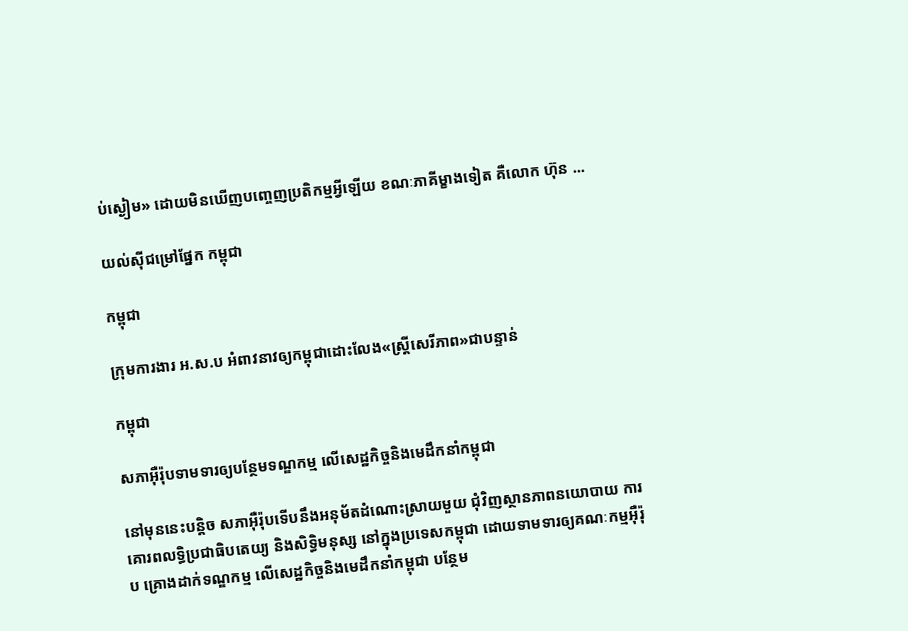ប់ស្ងៀម» ដោយមិនឃើញបញ្ចេញប្រតិកម្មអ្វីឡើយ ខណៈភាគីម្ខាងទៀត គឺលោក ហ៊ុន ...

យល់ស៊ីជម្រៅផ្នែក កម្ពុជា

កម្ពុជា

ក្រុមការងារ អ.ស.ប អំពាវនាវឲ្យកម្ពុជាដោះលែង«ស្ត្រីសេរីភាព»ជាបន្ទាន់

កម្ពុជា

សភាអ៊ឺរ៉ុបទាមទារឲ្យបន្ថែមទណ្ឌកម្ម លើសេដ្ឋកិច្ចនិងមេដឹកនាំកម្ពុជា

នៅមុននេះបន្តិច សភាអ៊ឺរ៉ុបទើបនឹងអនុម័តដំណោះស្រាយមួយ ជុំវិញស្ថានភាពនយោបាយ ការគោរពលទ្ធិប្រជាធិបតេយ្យ និងសិទ្ធិមនុស្ស នៅក្នុងប្រទេសកម្ពុជា ដោយទាមទារឲ្យគណៈកម្មអ៊ឺរ៉ុប គ្រោងដាក់ទណ្ឌកម្ម លើសេដ្ឋកិច្ចនិងមេដឹកនាំកម្ពុជា បន្ថែម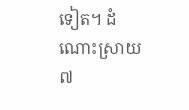ទៀត។ ដំណោះស្រាយ៧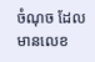ចំណុច ដែលមានលេខ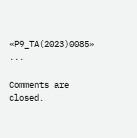«P9_TA(2023)0085» ...

Comments are closed.